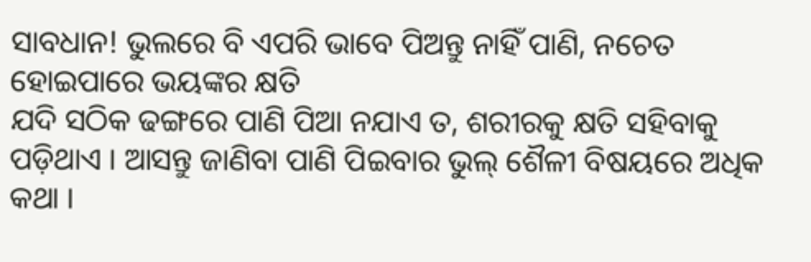ସାବଧାନ! ଭୁଲରେ ବି ଏପରି ଭାବେ ପିଅନ୍ତୁ ନାହିଁ ପାଣି, ନଚେତ ହୋଇପାରେ ଭୟଙ୍କର କ୍ଷତି
ଯଦି ସଠିକ ଢଙ୍ଗରେ ପାଣି ପିଆ ନଯାଏ ତ, ଶରୀରକୁ କ୍ଷତି ସହିବାକୁ ପଡ଼ିଥାଏ । ଆସନ୍ତୁ ଜାଣିବା ପାଣି ପିଇବାର ଭୁଲ୍ ଶୈଳୀ ବିଷୟରେ ଅଧିକ କଥା ।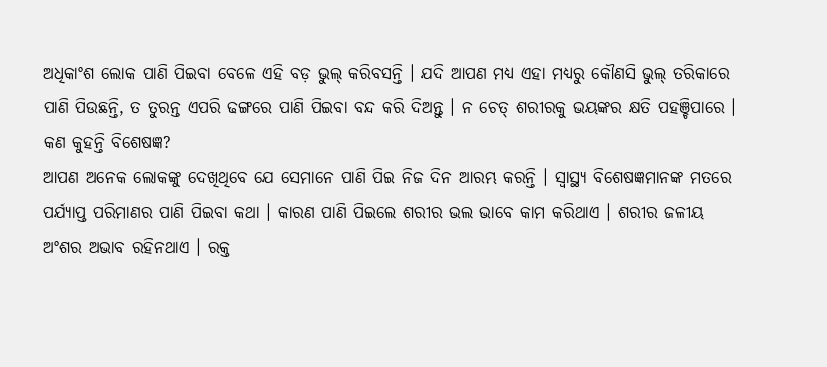ଅଧିକାଂଶ ଲୋକ ପାଣି ପିଇବା ବେଳେ ଏହି ବଡ଼ ଭୁଲ୍ କରିବସନ୍ତି । ଯଦି ଆପଣ ମଧ୍ୟ ଏହା ମଧ୍ୟରୁ କୌଣସି ଭୁଲ୍ ତରିକାରେ ପାଣି ପିଉଛନ୍ତି, ତ ତୁରନ୍ତ ଏପରି ଢଙ୍ଗରେ ପାଣି ପିଇବା ବନ୍ଦ କରି ଦିଅନ୍ତୁ । ନ ଚେତ୍ ଶରୀରକୁ ଭୟଙ୍କର କ୍ଷତି ପହଞ୍ଚିପାରେ ।
କଣ କୁହନ୍ତି ବିଶେଷଜ୍ଞ?
ଆପଣ ଅନେକ ଲୋକଙ୍କୁ ଦେଖିଥିବେ ଯେ ସେମାନେ ପାଣି ପିଇ ନିଜ ଦିନ ଆରମ୍ଭ କରନ୍ତି । ସ୍ୱାସ୍ଥ୍ୟ ବିଶେଷଜ୍ଞମାନଙ୍କ ମତରେ ପର୍ଯ୍ୟାପ୍ତ ପରିମାଣର ପାଣି ପିଇବା କଥା । କାରଣ ପାଣି ପିଇଲେ ଶରୀର ଭଲ ଭାବେ କାମ କରିଥାଏ । ଶରୀର ଜଳୀୟ ଅଂଶର ଅଭାବ ରହିନଥାଏ । ରକ୍ତ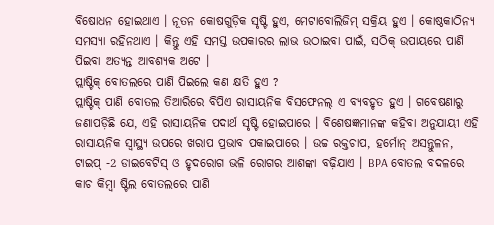ବିଷୋଧନ ହୋଇଥାଏ । ନୂତନ କୋଷଗୁଡ଼ିକ ସୃଷ୍ଟି ହୁଏ, ମେଟାବୋଲିଜିମ୍ ସକ୍ରିୟ ହୁଏ । କୋଷ୍ଠକାଠିନ୍ୟ ସମସ୍ୟା ରହିନଥାଏ । କିନ୍ତୁ ଏହି ସମସ୍ତ ଉପକାରର ଲାଭ ଉଠାଇବା ପାଇଁ, ସଠିକ୍ ଉପାୟରେ ପାଣି ପିଇବା ଅତ୍ୟନ୍ତ ଆବଶ୍ୟକ ଅଟେ ।
ପ୍ଲାଷ୍ଟିକ୍ ବୋତଲରେ ପାଣି ପିଇଲେ କଣ କ୍ଷତି ହୁଏ ?
ପ୍ଲାଷ୍ଟିକ୍ ପାଣି ବୋତଲ ତିଆରିରେ ବିପିଏ ରାସାୟନିକ ବିସଫେନଲ୍ ଏ ବ୍ୟବହୃତ ହୁଏ । ଗବେଷଣାରୁ ଜଣାପଡ଼ିଛି ଯେ, ଏହି ରାସାୟନିକ ପଦାର୍ଥ ସୃଷ୍ଟି ହୋଇପାରେ । ବିଶେଷଜ୍ଞମାନଙ୍କ କହିବା ଅନୁଯାୟୀ ଏହି ରାସାୟନିକ ସ୍ୱାସ୍ଥ୍ୟ ଉପରେ ଖରାପ ପ୍ରଭାବ ପକାଇପାରେ । ଉଚ୍ଚ ରକ୍ତଚାପ, ହର୍ମୋନ୍ ଅସନ୍ତୁଳନ, ଟାଇପ୍ -2 ଡାଇବେଟିସ୍ ଓ ହୃଦରୋଗ ଭଳି ରୋଗର ଆଶଙ୍କା ବଢ଼ିଯାଏ । BPA ବୋତଲ ବଦଳରେ କାଚ କିମ୍ବା ଷ୍ଟିଲ ବୋତଲରେ ପାଣି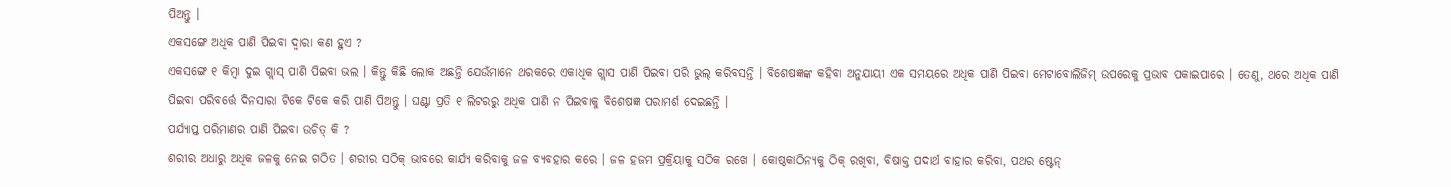ପିଅନ୍ତୁ ।
ଏକସଙ୍ଗେ ଅଧିକ ପାଣି ପିଇବା ଦ୍ୱାରା କଣ ହୁଏ ?
ଏକସଙ୍ଗେ ୧ କିମ୍ବା ଦୁଇ ଗ୍ଲାସ୍ ପାଣି ପିଇବା ଭଲ । କିନ୍ତୁ କିଛି ଲୋକ ଅଛନ୍ତି ଯେଉଁମାନେ ଥରକରେ ଏକାଧିକ ଗ୍ଲାସ ପାଣି ପିଇବା ପରି ଭୁଲ୍ କରିବସନ୍ତି । ବିଶେଷଜ୍ଞଙ୍କ କହିବା ଅନୁଯାୟୀ ଏକ ସମୟରେ ଅଧିକ ପାଣି ପିଇବା ମେଟାବୋଲିଜିମ୍ ଉପରେକୁ ପ୍ରଭାବ ପକାଇପାରେ । ତେଣୁ, ଥରେ ଅଧିକ ପାଣି ପିଇବା ପରିବର୍ତ୍ତେ ଦିନସାରା ଟିକେ ଟିକେ କରି ପାଣି ପିଅନ୍ତୁ । ଘଣ୍ଟା ପ୍ରତି ୧ ଲିଟରରୁ ଅଧିକ ପାଣି ନ ପିଇବାକୁ ବିଶେଷଜ୍ଞ ପରାମର୍ଶ ଦେଇଛନ୍ତି ।
ପର୍ଯ୍ୟାପ୍ତ ପରିମାଣର ପାଣି ପିଇବା ଉଚିତ୍ କି ?
ଶରୀର ଅଧାରୁ ଅଧିକ ଜଳକୁ ନେଇ ଗଠିତ । ଶରୀର ସଠିକ୍ ଭାବରେ କାର୍ଯ୍ୟ କରିବାକୁ ଜଳ ବ୍ୟବହାର କରେ । ଜଳ ହଜମ ପ୍ରକ୍ରିୟାକୁ ସଠିକ ରଖେ । କୋଷ୍ଠକାଠିନ୍ୟକୁ ଠିକ୍ ରଖିବା, ବିଷାକ୍ତ ପଦାର୍ଥ ବାହାର କରିବା, ପଥର ଷ୍ଟେନ୍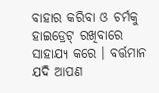ବାହାର କରିବା ଓ ଚର୍ମକୁ ହାଇଡ୍ରେଟ୍ ରଖିବାରେ ସାହାଯ୍ୟ କରେ । ବର୍ତ୍ତମାନ ଯଦି ଆପଣ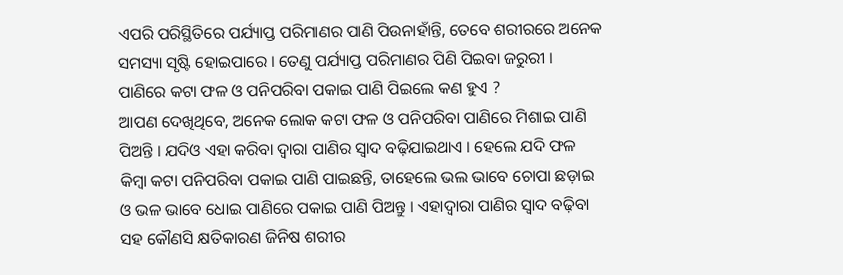ଏପରି ପରିସ୍ଥିତିରେ ପର୍ଯ୍ୟାପ୍ତ ପରିମାଣର ପାଣି ପିଉନାହାଁନ୍ତି, ତେବେ ଶରୀରରେ ଅନେକ ସମସ୍ୟା ସୃଷ୍ଟି ହୋଇପାରେ । ତେଣୁ ପର୍ଯ୍ୟାପ୍ତ ପରିମାଣର ପିଣି ପିଇବା ଜରୁରୀ ।
ପାଣିରେ କଟା ଫଳ ଓ ପନିପରିବା ପକାଇ ପାଣି ପିଇଲେ କଣ ହୁଏ ?
ଆପଣ ଦେଖିଥିବେ, ଅନେକ ଲୋକ କଟା ଫଳ ଓ ପନିପରିବା ପାଣିରେ ମିଶାଇ ପାଣି ପିଅନ୍ତି । ଯଦିଓ ଏହା କରିବା ଦ୍ୱାରା ପାଣିର ସ୍ୱାଦ ବଢ଼ିଯାଇଥାଏ । ହେଲେ ଯଦି ଫଳ କିମ୍ୱା କଟା ପନିପରିବା ପକାଇ ପାଣି ପାଇଛନ୍ତି, ତାହେଲେ ଭଲ ଭାବେ ଚୋପା ଛଡ଼ାଇ ଓ ଭଳ ଭାବେ ଧୋଇ ପାଣିରେ ପକାଇ ପାଣି ପିଅନ୍ତୁ । ଏହାଦ୍ୱାରା ପାଣିର ସ୍ୱାଦ ବଢ଼ିବା ସହ କୌଣସି କ୍ଷତିକାରଣ ଜିନିଷ ଶରୀର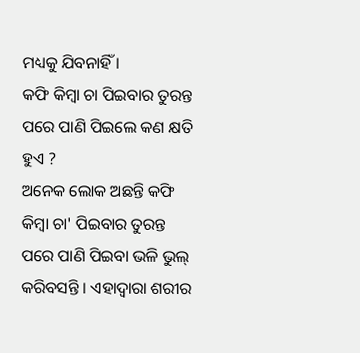ମଧ୍ୟକୁ ଯିବନାହିଁ ।
କଫି କିମ୍ୱା ଚା ପିଇବାର ତୁରନ୍ତ ପରେ ପାଣି ପିଇଲେ କଣ କ୍ଷତି ହୁଏ ?
ଅନେକ ଲୋକ ଅଛନ୍ତି କଫି କିମ୍ୱା ଚା' ପିଇବାର ତୁରନ୍ତ ପରେ ପାଣି ପିଇବା ଭଳି ଭୁଲ୍ କରିବସନ୍ତି । ଏହାଦ୍ୱାରା ଶରୀର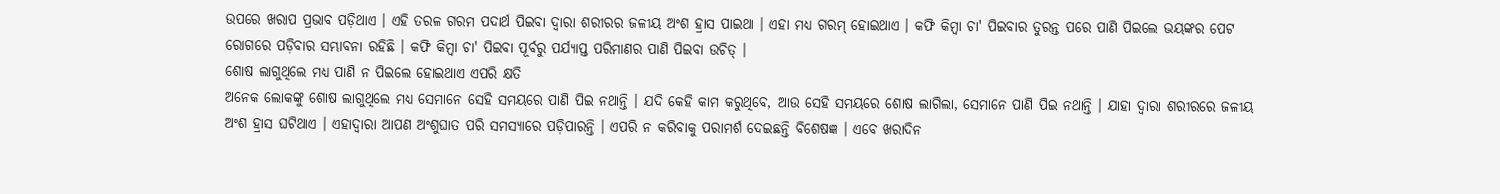ଉପରେ ଖରାପ ପ୍ରଭାବ ପଡ଼ିଥାଏ । ଏହି ତରଳ ଗରମ ପଦାର୍ଥ ପିଇବା ଦ୍ୱାରା ଶରୀରର ଜଳୀୟ ଅଂଶ ହ୍ରାସ ପାଇଥା । ଏହା ମଧ୍ୟ ଗରମ୍ ହୋଇଥାଏ । କଫି କିମ୍ୱା ଚା' ପିଇବାର ତୁରନ୍ତ ପରେ ପାଣି ପିଇଲେ ଭୟଙ୍କର ପେଟ ରୋଗରେ ପଡ଼ିବାର ସମ୍ଭାବନା ରହିଛି । କଫି କିମ୍ୱା ଚା' ପିଇବା ପୂର୍ବରୁ ପର୍ଯ୍ୟାପ୍ତ ପରିମାଣର ପାଣି ପିଇବା ଉଚିତ୍ ।
ଶୋଷ ଲାଗୁଥିଲେ ମଧ୍ୟ ପାଣି ନ ପିଇଲେ ହୋଇଥାଏ ଏପରି କ୍ଷତି
ଅନେକ ଲୋକଙ୍କୁ ଶୋଷ ଲାଗୁଥିଲେ ମଧ୍ୟ ସେମାନେ ସେହି ସମୟରେ ପାଣି ପିଇ ନଥାନ୍ତି । ଯଦି କେହି କାମ କରୁଥିବେ, ଆଉ ସେହି ସମୟରେ ଶୋଷ ଲାଗିଲା, ସେମାନେ ପାଣି ପିଇ ନଥାନ୍ତି । ଯାହା ଦ୍ୱାରା ଶରୀରରେ ଜଳୀୟ ଅଂଶ ହ୍ରାସ ଘଟିଥାଏ । ଏହାଦ୍ୱାରା ଆପଣ ଅଂଶୁଘାତ ପରି ସମସ୍ୟାରେ ପଡ଼ିପାରନ୍ତି । ଏପରି ନ କରିବାକୁ ପରାମର୍ଶ ଦେଇଛନ୍ତି ବିଶେଷଜ୍ଞ । ଏବେ ଖରାଦିନ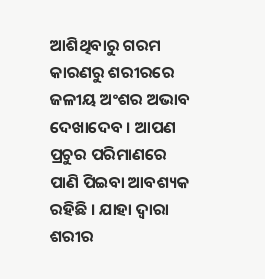ଆଶିଥିବାରୁ ଗରମ କାରଣରୁ ଶରୀରରେ ଜଳୀୟ ଅଂଶର ଅଭାବ ଦେଖାଦେବ । ଆପଣ ପ୍ରଚୁର ପରିମାଣରେ ପାଣି ପିଇବା ଆବଶ୍ୟକ ରହିଛି । ଯାହା ଦ୍ୱାରା ଶରୀର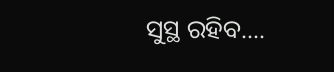ସୁସ୍ଥ ରହିବ....